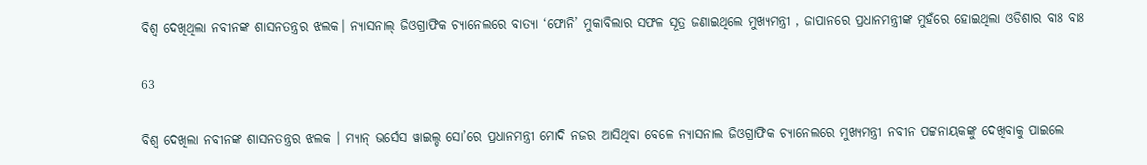ବିଶ୍ୱ ଦେଖିଥିଲା ନବୀନଙ୍କ ଶାସନତନ୍ତ୍ରର ଝଲକ। ନ୍ୟାସନାଲ୍ ଜିଓଗ୍ରାଫିକ ଚ୍ୟାନେଲରେ ବାତ୍ୟା ‘ଫୋନି’ ମୁକାବିଲାର ସଫଳ ସୂତ୍ର ଜଣାଇଥିଲେ ମୁଖ୍ୟମନ୍ତ୍ରୀ , ଜାପାନରେ ପ୍ରଧାନମନ୍ତ୍ରୀଙ୍କ ମୁହଁରେ ହୋଇଥିଲା ଓଡିଶାର ବାଃ ବାଃ

63

ବିଶ୍ୱ ଦେଖିଲା ନବୀନଙ୍କ ଶାସନତନ୍ତ୍ରର ଝଲକ । ମ୍ୟାନ୍ ଭର୍ସେସ ୱାଇଲ୍ଡ ସୋ’ରେ ପ୍ରଧାନମନ୍ତ୍ରୀ ମୋଦି ନଜର ଆସିଥିବା ବେଳେ ନ୍ୟାସନାଲ ଜିଓଗ୍ରାଫିକ ଚ୍ୟାନେଲରେ ମୁଖ୍ୟମନ୍ତ୍ରୀ ନବୀନ ପଟ୍ଟନାୟକଙ୍କୁ ଦେଖିବାକୁ ପାଇଲେ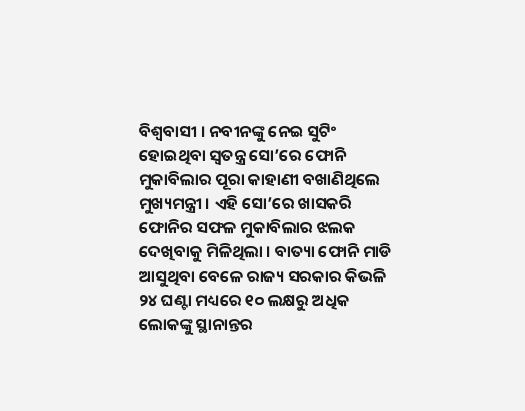ବିଶ୍ୱବାସୀ । ନବୀନଙ୍କୁ ନେଇ ସୁଟିଂ ହୋଇଥିବା ସ୍ୱତନ୍ତ୍ର ସୋ’ରେ ଫୋନି ମୁକାବିଲାର ପୂରା କାହାଣୀ ବଖାଣିଥିଲେ ମୁଖ୍ୟମନ୍ତ୍ରୀ । ଏହି ସୋ’ରେ ଖାସକରି ଫୋନିର ସଫଳ ମୁକାବିଲାର ଝଲକ ଦେଖିବାକୁ ମିଳିଥିଲା । ବାତ୍ୟା ଫୋନି ମାଡି ଆସୁଥିବା ବେଳେ ରାଜ୍ୟ ସରକାର କିଭଳି ୨୪ ଘଣ୍ଟା ମଧ୍ୟରେ ୧୦ ଲକ୍ଷରୁ ଅଧିକ ଲୋକଙ୍କୁ ସ୍ଥାନାନ୍ତର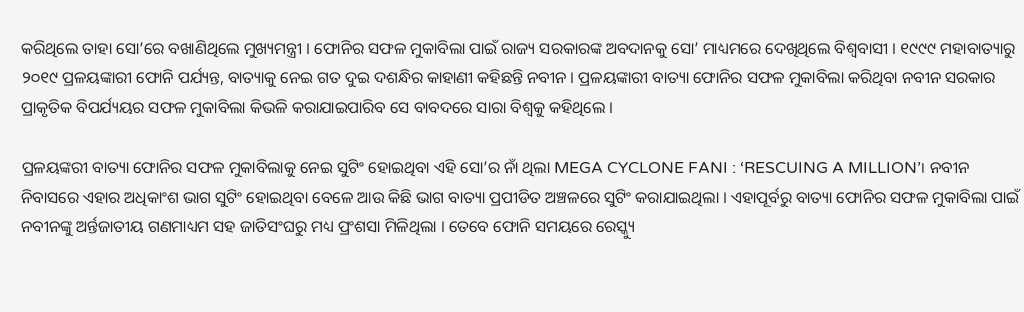କରିଥିଲେ ତାହା ସୋ’ରେ ବଖାଣିଥିଲେ ମୁଖ୍ୟମନ୍ତ୍ରୀ । ଫୋନିର ସଫଳ ମୁକାବିଲା ପାଇଁ ରାଜ୍ୟ ସରକାରଙ୍କ ଅବଦାନକୁ ସୋ’ ମାଧ୍ୟମରେ ଦେଖିଥିଲେ ବିଶ୍ୱବାସୀ । ୧୯୯୯ ମହାବାତ୍ୟାରୁ ୨୦୧୯ ପ୍ରଳୟଙ୍କାରୀ ଫୋନି ପର୍ଯ୍ୟନ୍ତ, ବାତ୍ୟାକୁ ନେଇ ଗତ ଦୁଇ ଦଶନ୍ଧିର କାହାଣୀ କହିଛନ୍ତି ନବୀନ । ପ୍ରଳୟଙ୍କାରୀ ବାତ୍ୟା ଫୋନିର ସଫଳ ମୁକାବିଲା କରିଥିବା ନବୀନ ସରକାର ପ୍ରାକୃତିକ ବିପର୍ଯ୍ୟୟର ସଫଳ ମୁକାବିଲା କିଭଳି କରାଯାଇପାରିବ ସେ ବାବଦରେ ସାରା ବିଶ୍ୱକୁ କହିଥିଲେ ।

ପ୍ରଳୟଙ୍କରୀ ବାତ୍ୟା ଫୋନିର ସଫଳ ମୁକାବିଲାକୁ ନେଇ ସୁଟିଂ ହୋଇଥିବା ଏହି ସୋ’ର ନାଁ ଥିଲା MEGA CYCLONE FANI : ‘RESCUING A MILLION’। ନବୀନ ନିବାସରେ ଏହାର ଅଧିକାଂଶ ଭାଗ ସୁଟିଂ ହୋଇଥିବା ବେଳେ ଆଉ କିଛି ଭାଗ ବାତ୍ୟା ପ୍ରପୀଡିତ ଅଞ୍ଚଳରେ ସୁଟିଂ କରାଯାଇଥିଲା । ଏହାପୂର୍ବରୁ ବାତ୍ୟା ଫୋନିର ସଫଳ ମୁକାବିଲା ପାଇଁ ନବୀନଙ୍କୁ ଅର୍ନ୍ତଜାତୀୟ ଗଣମାଧ୍ୟମ ସହ ଜାତିସଂଘରୁ ମଧ୍ୟ ପ୍ରଂଶସା ମିଳିଥିଲା । ତେବେ ଫୋନି ସମୟରେ ରେସ୍କ୍ୟୁ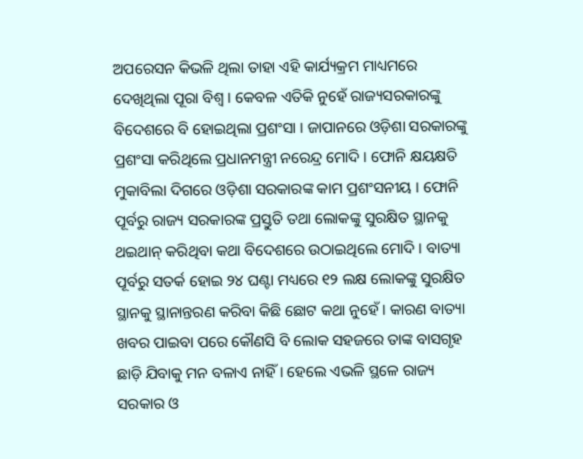ଅପରେସନ କିଭଳି ଥିଲା ତାହା ଏହି କାର୍ଯ୍ୟକ୍ରମ ମାଧ୍ୟମରେ ଦେଖିଥିଲା ପୂରା ବିଶ୍ୱ । କେବଳ ଏତିକି ନୁହେଁ ରାଜ୍ୟସରକାରଙ୍କୁ ବିଦେଶରେ ବି ହୋଇଥିଲା ପ୍ରଶଂସା । ଜାପାନରେ ଓଡ଼ିଶା ସରକାରଙ୍କୁ ପ୍ରଶଂସା କରିଥିଲେ ପ୍ରଧାନମନ୍ତ୍ରୀ ନରେନ୍ଦ୍ର ମୋଦି । ଫୋନି କ୍ଷୟକ୍ଷତି ମୁକାବିଲା ଦିଗରେ ଓଡ଼ିଶା ସରକାରଙ୍କ କାମ ପ୍ରଶଂସନୀୟ । ଫୋନି ପୂର୍ବରୁ ରାଜ୍ୟ ସରକାରଙ୍କ ପ୍ରସ୍ତୁତି ତଥା ଲୋକଙ୍କୁ ସୁରକ୍ଷିତ ସ୍ଥାନକୁ ଥଇଥାନ୍ କରିଥିବା କଥା ବିଦେଶରେ ଉଠାଇଥିଲେ ମୋଦି । ବାତ୍ୟା ପୂର୍ବରୁ ସତର୍କ ହୋଇ ୨୪ ଘଣ୍ଟା ମଧ୍ୟରେ ୧୨ ଲକ୍ଷ ଲୋକଙ୍କୁ ସୁରକ୍ଷିତ ସ୍ଥାନକୁ ସ୍ଥାନାନ୍ତରଣ କରିବା କିଛି ଛୋଟ କଥା ନୁହେଁ । କାରଣ ବାତ୍ୟା ଖବର ପାଇବା ପରେ କୌଣସି ବି ଲୋକ ସହଜରେ ତାଙ୍କ ବାସଗୃହ ଛାଡ଼ି ଯିବାକୁ ମନ ବଳାଏ ନାହିଁ । ହେଲେ ଏଭଳି ସ୍ଥଳେ ରାଜ୍ୟ ସରକାର ଓ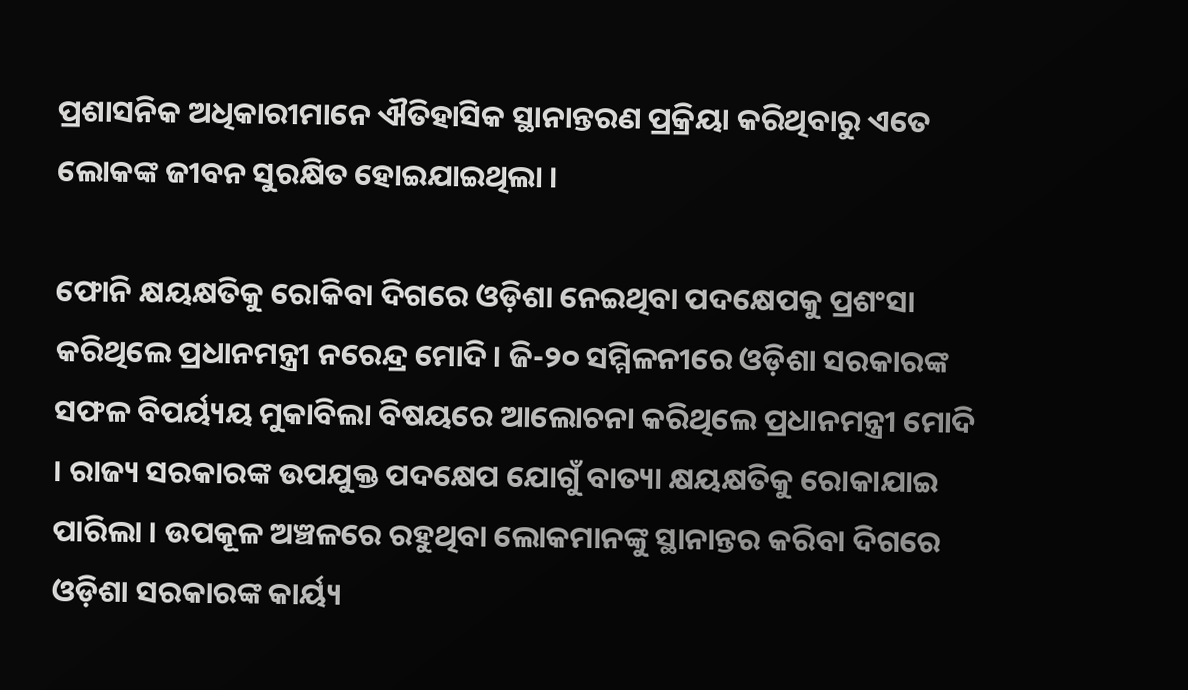ପ୍ରଶାସନିକ ଅଧିକାରୀମାନେ ଐତିହାସିକ ସ୍ଥାନାନ୍ତରଣ ପ୍ରକ୍ରିୟା କରିଥିବାରୁ ଏତେ ଲୋକଙ୍କ ଜୀବନ ସୁରକ୍ଷିତ ହୋଇଯାଇଥିଲା ।

ଫୋନି କ୍ଷୟକ୍ଷତିକୁ ରୋକିବା ଦିଗରେ ଓଡ଼ିଶା ନେଇଥିବା ପଦକ୍ଷେପକୁ ପ୍ରଶଂସା କରିଥିଲେ ପ୍ରଧାନମନ୍ତ୍ରୀ ନରେନ୍ଦ୍ର ମୋଦି। ଜି-୨୦ ସମ୍ମିଳନୀରେ ଓଡ଼ିଶା ସରକାରଙ୍କ ସଫଳ ବିପର୍ୟ୍ୟୟ ମୁକାବିଲା ବିଷୟରେ ଆଲୋଚନା କରିଥିଲେ ପ୍ରଧାନମନ୍ତ୍ରୀ ମୋଦି । ରାଜ୍ୟ ସରକାରଙ୍କ ଉପଯୁକ୍ତ ପଦକ୍ଷେପ ଯୋଗୁଁ ବାତ୍ୟା କ୍ଷୟକ୍ଷତିକୁ ରୋକାଯାଇ ପାରିଲା । ଉପକୂଳ ଅଞ୍ଚଳରେ ରହୁଥିବା ଲୋକମାନଙ୍କୁ ସ୍ଥାନାନ୍ତର କରିବା ଦିଗରେ ଓଡ଼ିଶା ସରକାରଙ୍କ କାର୍ୟ୍ୟ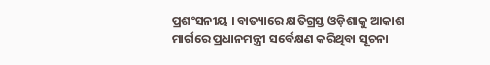ପ୍ରଶଂସନୀୟ । ବାତ୍ୟାରେ କ୍ଷତିଗ୍ରସ୍ତ ଓଡ଼ିଶାକୁ ଆକାଶ ମାର୍ଗରେ ପ୍ରଧାନମନ୍ତ୍ରୀ ସର୍ବେକ୍ଷଣ କରିଥିବା ସୂଚନା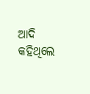ଆଦି କହିଥିଲେ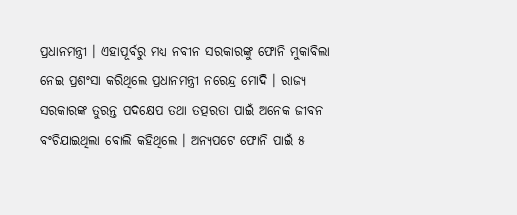ପ୍ରଧାନମନ୍ତ୍ରୀ । ଏହାପୂର୍ବରୁ ମଧ୍ୟ ନବୀନ ସରକାରଙ୍କୁ ଫୋନି ମୁକାବିଲା ନେଇ ପ୍ରଶଂସା କରିଥିଲେ ପ୍ରଧାନମନ୍ତ୍ରୀ ନରେନ୍ଦ୍ର ମୋଦି । ରାଜ୍ୟ ସରକାରଙ୍କ ତୁରନ୍ତ ପଦକ୍ଷେପ ତଥା ତତ୍ପରତା ପାଇଁ ଅନେକ ଜୀବନ ବଂଚିଯାଇଥିଲା ବୋଲି କହିଥିଲେ । ଅନ୍ୟପଟେ ଫୋନି ପାଇଁ ୫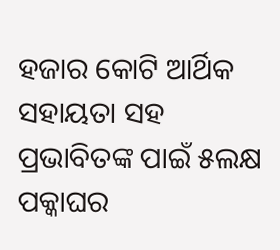ହଜାର କୋଟି ଆର୍ଥିକ ସହାୟତା ସହ ପ୍ରଭାବିତଙ୍କ ପାଇଁ ୫ଲକ୍ଷ ପକ୍କାଘର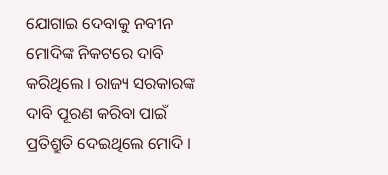ଯୋଗାଇ ଦେବାକୁ ନବୀନ ମୋଦିଙ୍କ ନିକଟରେ ଦାବି କରିଥିଲେ । ରାଜ୍ୟ ସରକାରଙ୍କ ଦାବି ପୂରଣ କରିବା ପାଇଁ ପ୍ରତିଶ୍ରୁତି ଦେଇଥିଲେ ମୋଦି ।